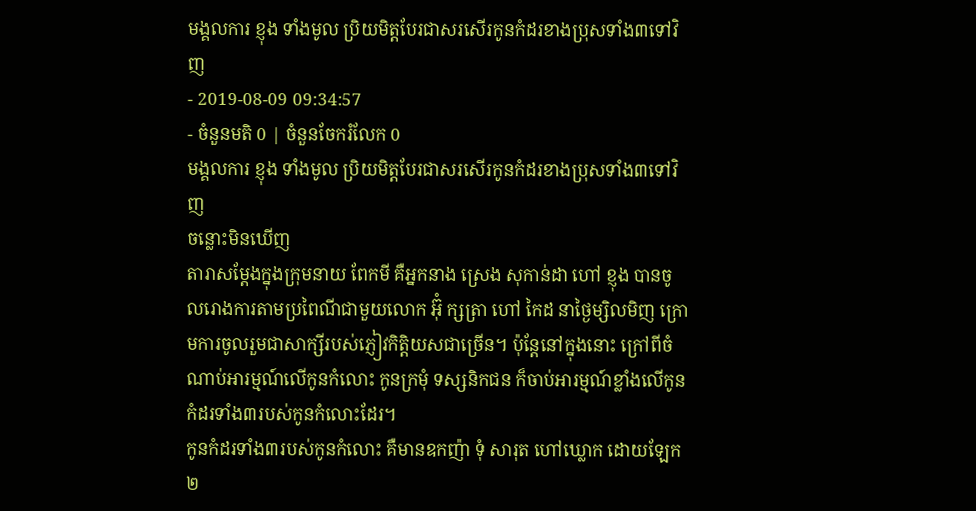មង្គលការ ខ្ញុង ទាំងមូល ប្រិយមិត្តបែរជាសរសើរកូនកំដរខាងប្រុសទាំង៣ទៅវិញ
- 2019-08-09 09:34:57
- ចំនួនមតិ 0 | ចំនួនចែករំលែក 0
មង្គលការ ខ្ញុង ទាំងមូល ប្រិយមិត្តបែរជាសរសើរកូនកំដរខាងប្រុសទាំង៣ទៅវិញ
ចន្លោះមិនឃើញ
តារាសម្ដែងក្នុងក្រុមនាយ ពែកមី គឺអ្នកនាង ស្រេង សុកាន់ដា ហៅ ខ្ញុង បានចូលរោងការតាមប្រពៃណីជាមួយលោក អ៊ុំ ក្សត្រា ហៅ កៃដ នាថ្ងៃម្សិលមិញ ក្រោមការចូលរួមជាសាក្សីរបស់ភ្ញៀវកិត្តិយសជាច្រើន។ ប៉ុន្តែនៅក្នុងនោះ ក្រៅពីចំណាប់អារម្មណ៍លើកូនកំលោះ កូនក្រមុំ ទស្សនិកជន ក៏ចាប់អារម្មណ៍ខ្លាំងលើកូនកំដរទាំង៣របស់កូនកំលោះដែរ។
កូនកំដរទាំង៣របស់កូនកំលោះ គឺមានឧកញ៉ា ទុំ សារុត ហៅឃ្លោក ដោយឡែក២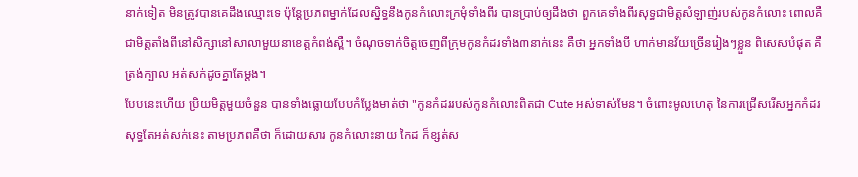នាក់ទៀត មិនត្រូវបានគេដឹងឈ្មោះទេ ប៉ុន្តែប្រភពម្នាក់ដែលស្និទ្ធនឹងកូនកំលោះក្រមុំទាំងពីរ បានប្រាប់ឲ្យដឹងថា ពួកគេទាំងពីរសុទ្ធជាមិត្តសំឡាញ់របស់កូនកំលោះ ពោលគឺជាមិត្តតាំងពីនៅសិក្សានៅសាលាមួយនាខេត្តកំពង់ស្ពឺ។ ចំណុចទាក់ចិត្តចេញពីក្រុមកូនកំដរទាំង៣នាក់នេះ គឺថា អ្នកទាំងបី ហាក់មានវ័យច្រើនរៀងៗខ្លួន ពិសេសបំផុត គឺត្រង់ក្បាល អត់សក់ដូចគ្នាតែម្ដង។
បែបនេះហើយ ប្រិយមិត្តមួយចំនួន បានទាំងធ្លោយបែបកំប្លែងមាត់ថា "កូនកំដររបស់កូនកំលោះពិតជា Cute អស់ទាស់មែន។ ចំពោះមូលហេតុ នៃការជ្រើសរើសអ្នកកំដរសុទ្ធតែអត់សក់នេះ តាមប្រភពគឺថា ក៏ដោយសារ កូនកំលោះនាយ កៃដ ក៏ខ្សត់ស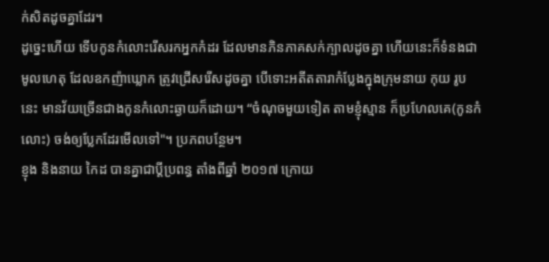ក់សិតដូចគ្នាដែរ។
ដូច្នេះហើយ ទើបកូនកំលោះរើសរកអ្នកកំដរ ដែលមានភិនភាគសក់ក្បាលដូចគ្នា ហើយនេះក៏ទំនងជាមូលហេតុ ដែលឧកញ៉ាឃ្លោក ត្រូវជ្រើសរើសដូចគ្នា បើទោះអតីតតារាកំប្លែងក្នុងក្រុមនាយ កុយ រូបនេះ មានវ័យច្រើនជាងកូនកំលោះឆ្ងាយក៏ដោយ។ “ចំណុចមួយទៀត តាមខ្ញុំស្មាន ក៏ប្រហែលគេ(កូនកំលោះ) ចង់ឲ្យប្លែកដែរមើលទៅ"។ ប្រភពបន្ថែម។
ខ្ញុង និងនាយ កៃដ បានគ្នាជាប្ដីប្រពន្ធ តាំងពីឆ្នាំ ២០១៧ ក្រោយ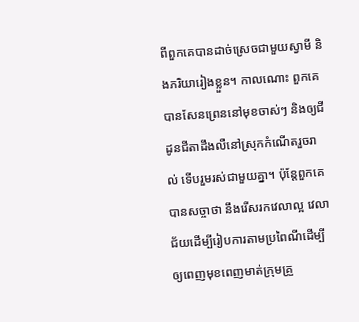ពីពួកគេបានដាច់ស្រេចជាមួយស្វាមី និងភរិយារៀងខ្លួន។ កាលណោះ ពួកគេបានសែនព្រេននៅមុខចាស់ៗ និងឲ្យជីដូនជីតាដឹងលឺនៅស្រុកកំណើតរួចរាល់ ទើបរួមរស់ជាមួយគ្នា។ ប៉ុន្តែពួកគេបានសច្ចាថា នឹងរើសរកវេលាល្អ វេលាជ័យដើម្បីរៀបការតាមប្រពៃណីដើម្បីឲ្យពេញមុខពេញមាត់ក្រុមគ្រួ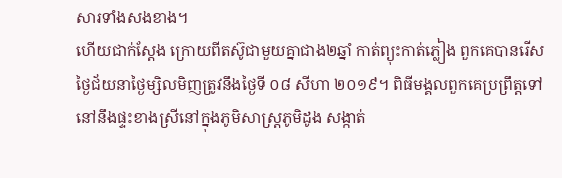សារទាំងសងខាង។
ហើយជាក់ស្ដែង ក្រោយពីតស៊ូជាមួយគ្នាជាង២ឆ្នាំ កាត់ព្យុះកាត់ភ្លៀង ពួកគេបានរើសថ្ងៃជ័យនាថ្ងៃម្សិលមិញត្រូវនឹងថ្ងៃទី ០៨ សីហា ២០១៩។ ពិធីមង្គលពួកគេប្រព្រឹត្តទៅនៅនឹងផ្ទះខាងស្រីនៅក្នុងភូមិសាស្ត្រភូមិដូង សង្កាត់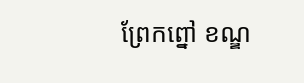ព្រែកព្នៅ ខណ្ឌ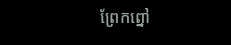ព្រែកព្នៅ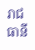រាជធានី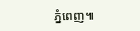ភ្នំពេញ៕